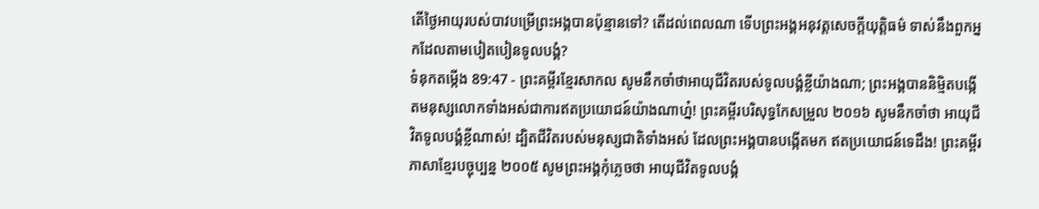តើថ្ងៃអាយុរបស់បាវបម្រើព្រះអង្គបានប៉ុន្មានទៅ? តើដល់ពេលណា ទើបព្រះអង្គអនុវត្តសេចក្ដីយុត្តិធម៌ ទាស់នឹងពួកអ្នកដែលតាមបៀតបៀនទូលបង្គំ?
ទំនុកតម្កើង 89:47 - ព្រះគម្ពីរខ្មែរសាកល សូមនឹកចាំថាអាយុជីវិតរបស់ទូលបង្គំខ្លីយ៉ាងណា; ព្រះអង្គបាននិម្មិតបង្កើតមនុស្សលោកទាំងអស់ជាការឥតប្រយោជន៍យ៉ាងណាហ្ន៎! ព្រះគម្ពីរបរិសុទ្ធកែសម្រួល ២០១៦ សូមនឹកចាំថា អាយុជីវិតទូលបង្គំខ្លីណាស់! ដ្បិតជីវិតរបស់មនុស្សជាតិទាំងអស់ ដែលព្រះអង្គបានបង្កើតមក ឥតប្រយោជន៍ទេដឹង! ព្រះគម្ពីរភាសាខ្មែរបច្ចុប្បន្ន ២០០៥ សូមព្រះអង្គកុំភ្លេចថា អាយុជីវិតទូលបង្គំ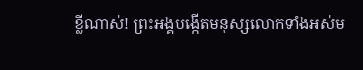ខ្លីណាស់! ព្រះអង្គបង្កើតមនុស្សលោកទាំងអស់ម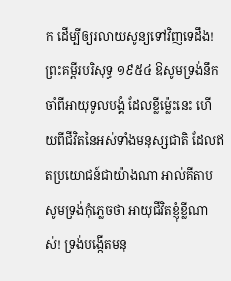ក ដើម្បីឲ្យរលាយសូន្យទៅវិញទេដឹង! ព្រះគម្ពីរបរិសុទ្ធ ១៩៥៤ ឱសូមទ្រង់នឹកចាំពីអាយុទូលបង្គំ ដែលខ្លីម៉្លេះនេះ ហើយពីជីវិតនៃអស់ទាំងមនុស្សជាតិ ដែលឥតប្រយោជន៍ជាយ៉ាងណា អាល់គីតាប សូមទ្រង់កុំភ្លេចថា អាយុជីវិតខ្ញុំខ្លីណាស់! ទ្រង់បង្កើតមនុ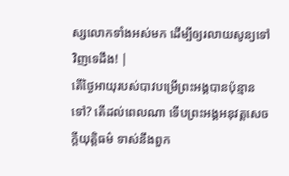ស្សលោកទាំងអស់មក ដើម្បីឲ្យរលាយសូន្យទៅវិញទេដឹង! |
តើថ្ងៃអាយុរបស់បាវបម្រើព្រះអង្គបានប៉ុន្មានទៅ? តើដល់ពេលណា ទើបព្រះអង្គអនុវត្តសេចក្ដីយុត្តិធម៌ ទាស់នឹងពួក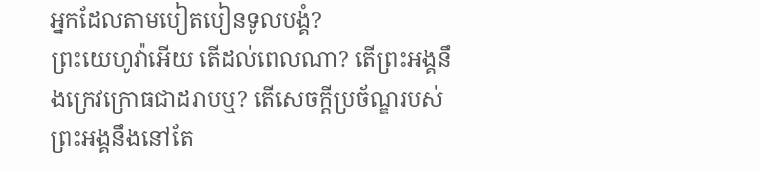អ្នកដែលតាមបៀតបៀនទូលបង្គំ?
ព្រះយេហូវ៉ាអើយ តើដល់ពេលណា? តើព្រះអង្គនឹងក្រេវក្រោធជាដរាបឬ? តើសេចក្ដីប្រច័ណ្ឌរបស់ព្រះអង្គនឹងនៅតែ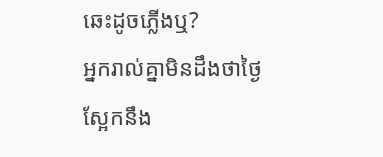ឆេះដូចភ្លើងឬ?
អ្នករាល់គ្នាមិនដឹងថាថ្ងៃស្អែកនឹង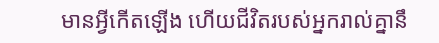មានអ្វីកើតឡើង ហើយជីវិតរបស់អ្នករាល់គ្នានឹ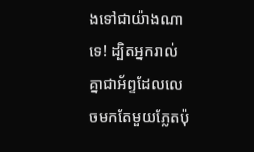ងទៅជាយ៉ាងណាទេ! ដ្បិតអ្នករាល់គ្នាជាអ័ព្ទដែលលេចមកតែមួយភ្លែតប៉ុ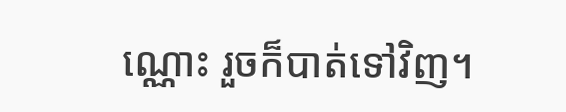ណ្ណោះ រួចក៏បាត់ទៅវិញ។